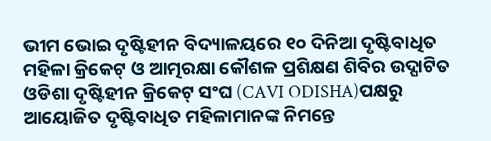ଭୀମ ଭୋଇ ଦୃଷ୍ଟିହୀନ ବିଦ୍ୟାଳୟରେ ୧୦ ଦିନିଆ ଦୃଷ୍ଟିବାଧିତ ମହିଳା କ୍ରିକେଟ୍ ଓ ଆତ୍ମରକ୍ଷା କୌଶଳ ପ୍ରଶିକ୍ଷଣ ଶିବିର ଉଦ୍ଘାଟିତ
ଓଡିଶା ଦୃଷ୍ଟିହୀନ କ୍ରିକେଟ୍ ସଂଘ (CAVI ODISHA)ପକ୍ଷରୁ ଆୟୋଜିତ ଦୃଷ୍ଟିବାଧିତ ମହିଳାମାନଙ୍କ ନିମନ୍ତେ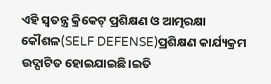ଏହି ସ୍ୱତନ୍ତ୍ର କ୍ରିକେଟ୍ ପ୍ରଶିକ୍ଷଣ ଓ ଆତ୍ମରକ୍ଷା କୌଶଳ(SELF DEFENSE)ପ୍ରଶିକ୍ଷଣ କାର୍ଯ୍ୟକ୍ରମ ଉଦ୍ଘାଟିତ ହୋଇଯାଇଛି।ଇତି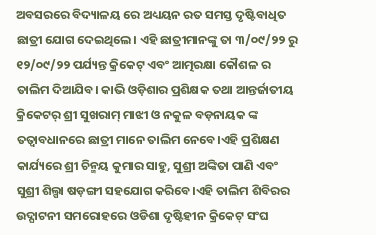ଅବସରରେ ବିଦ୍ୟାଳୟ ରେ ଅଧ୍ୟୟନ ରତ ସମସ୍ତ ଦୃଷ୍ଟିବାଧିତ ଛାତ୍ରୀ ଯୋଗ ଦେଇଥିଲେ। ଏହି ଛାତ୍ରୀମାନଙ୍କୁ ତା ୩/୦୯/୨୨ ରୁ ୧୨/୦୯/୨୨ ପର୍ଯ୍ୟନ୍ତ କ୍ରିକେଟ୍ ଏବଂ ଆତ୍ମରକ୍ଷା କୌଶଳ ର ତାଲିମ ଦିଆଯିବ। କାଭି ଓଡ଼ିଶାର ପ୍ରଶିକ୍ଷକ ତଥା ଆନ୍ତର୍ଜାତୀୟ କ୍ରିକେଟର୍ ଶ୍ରୀ ସୁଖରାମ୍ ମାଝୀ ଓ ନକୁଳ ବଡ଼ନାୟକ ଙ୍କ ତତ୍ୱାବଧାନରେ ଛାତ୍ରୀ ମାନେ ତାଲିମ ନେବେ।ଏହି ପ୍ରଶିକ୍ଷଣ କାର୍ଯ୍ୟରେ ଶ୍ରୀ ଚିନ୍ମୟ କୁମାର ସାହୁ, ସୁଶ୍ରୀ ଅଙ୍କିତା ପାଣି ଏବଂ ସୁଶ୍ରୀ ଶିଲ୍ପା ଷଡ଼ଙ୍ଗୀ ସହଯୋଗ କରିବେ।ଏହି ତାଲିମ ଶିବିରର ଉଦ୍ଘାଟନୀ ସମରୋହରେ ଓଡିଶା ଦୃଷ୍ଟିହୀନ କ୍ରିକେଟ୍ ସଂଘ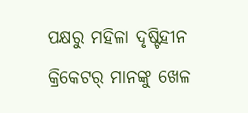ପକ୍ଷରୁ ମହିଳା ଦୃଷ୍ଟିହୀନ କ୍ରିକେଟର୍ ମାନଙ୍କୁ ଖେଳ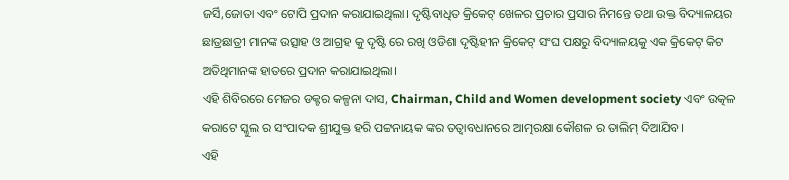ଜର୍ସି,ଜୋତା ଏବଂ ଟୋପି ପ୍ରଦାନ କରାଯାଇଥିଲା। ଦୃଷ୍ଟିବାଧିତ କ୍ରିକେଟ୍ ଖେଳର ପ୍ରଚାର ପ୍ରସାର ନିମନ୍ତେ ତଥା ଉକ୍ତ ବିଦ୍ୟାଳୟର ଛାତ୍ରଛାତ୍ରୀ ମାନଙ୍କ ଉତ୍ସାହ ଓ ଆଗ୍ରହ କୁ ଦୃଷ୍ଟି ରେ ରଖି ଓଡିଶା ଦୃଷ୍ଟିହୀନ କ୍ରିକେଟ୍ ସଂଘ ପକ୍ଷରୁ ବିଦ୍ୟାଳୟକୁ ଏକ କ୍ରିକେଟ୍ କିଟ ଅତିଥିମାନଙ୍କ ହାତରେ ପ୍ରଦାନ କରାଯାଇଥିଲା।
ଏହି ଶିବିରରେ ମେଜର ଡକ୍ଟର କଳ୍ପନା ଦାସ, Chairman, Child and Women development society ଏବଂ ଉତ୍କଳ କରାଟେ ସ୍କୁଲ ର ସଂପାଦକ ଶ୍ରୀଯୁକ୍ତ ହରି ପଟ୍ଟନାୟକ ଙ୍କର ତତ୍ୱାବଧାନରେ ଆତ୍ମରକ୍ଷା କୌଶଳ ର ତାଲିମ୍ ଦିଆଯିବ।
ଏହି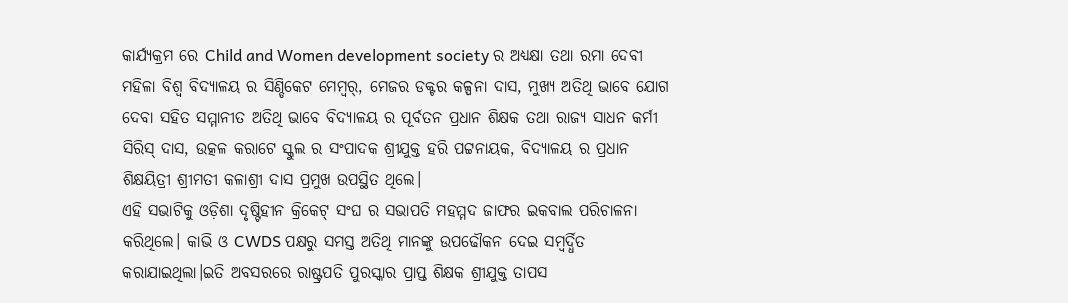କାର୍ଯ୍ୟକ୍ରମ ରେ Child and Women development society ର ଅଧ୍ୟକ୍ଷା ତଥା ରମା ଦେବୀ ମହିଳା ବିଶ୍ଵ ବିଦ୍ୟାଳୟ ର ସିଣ୍ଡିକେଟ ମେମ୍ବର୍, ମେଜର ଡକ୍ଟର କଳ୍ପନା ଦାସ, ମୁଖ୍ୟ ଅତିଥି ଭାବେ ଯୋଗ ଦେବା ସହିତ ସମ୍ମାନୀତ ଅତିଥି ଭାବେ ବିଦ୍ୟାଳୟ ର ପୂର୍ବତନ ପ୍ରଧାନ ଶିକ୍ଷକ ତଥା ରାଜ୍ୟ ସାଧନ କର୍ମୀ ସିରିସ୍ ଦାସ, ଉତ୍କଳ କରାଟେ ସ୍କୁଲ ର ସଂପାଦକ ଶ୍ରୀଯୁକ୍ତ ହରି ପଟ୍ଟନାୟକ, ବିଦ୍ୟାଳୟ ର ପ୍ରଧାନ ଶିକ୍ଷୟିତ୍ରୀ ଶ୍ରୀମତୀ କଳାଶ୍ରୀ ଦାସ ପ୍ରମୁଖ ଉପସ୍ଥିତ ଥିଲେ।
ଏହି ସଭାଟିକୁ ଓଡ଼ିଶା ଦୃଷ୍ଟିହୀନ କ୍ରିକେଟ୍ ସଂଘ ର ସଭାପତି ମହମ୍ମଦ ଜାଫର ଇକବାଲ ପରିଚାଳନା କରିଥିଲେ। କାଭି ଓ CWDS ପକ୍ଷରୁ ସମସ୍ତ ଅତିଥି ମାନଙ୍କୁ ଉପଢୌକନ ଦେଇ ସମ୍ବର୍ଦ୍ଧିତ କରାଯାଇଥିଲା।ଇତି ଅବସରରେ ରାଷ୍ଟ୍ରପତି ପୁରସ୍କାର ପ୍ରାପ୍ତ ଶିକ୍ଷକ ଶ୍ରୀଯୁକ୍ତ ତାପସ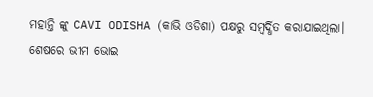ମହାନ୍ତି ଙ୍କୁ CAVI ODISHA (କାଭି ଓଡିଶା) ପକ୍ଷରୁ ସମ୍ବର୍ଦ୍ଧିତ କରାଯାଇଥିଲା।
ଶେଷରେ ଭୀମ ଭୋଇ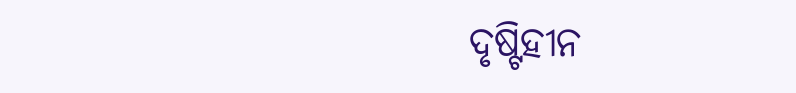ଦୃଷ୍ଟିହୀନ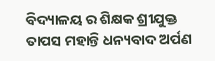ବିଦ୍ୟାଳୟ ର ଶିକ୍ଷକ ଶ୍ରୀଯୁକ୍ତ ତାପସ ମହାନ୍ତି ଧନ୍ୟବାଦ ଅର୍ପଣ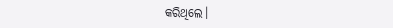କରିଥିଲେ।